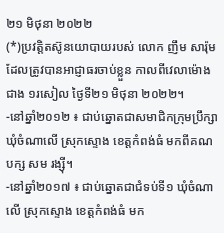២១ មិថុនា ២០២២
(*)ប្រវត្តិតស៊ូនយោបាយរបស់ លោក ញឹម សារ៉ុម ដែលត្រូវបានអាជ្ញាធរចាប់ខ្លួន កាលពីវេលាម៉ោងជាង ១រសៀល ថ្ងៃទី២១ មិថុនា ២០២២។
-នៅឆ្នាំ២០១២ ៖ ជាប់ឆ្នោតជាសមាជិកក្រុមប្រឹក្សាឃុំចំណាលើ ស្រុកស្ទោង ខេត្តកំពង់ធំ មកពីគណបក្ស សម រង្ស៊ី។
-នៅឆ្នាំ២០១៧ ៖ ជាប់ឆ្នោតជាជំទប់ទី១ ឃុំចំណាលើ ស្រុកស្ទោង ខេត្តកំពង់ធំ មក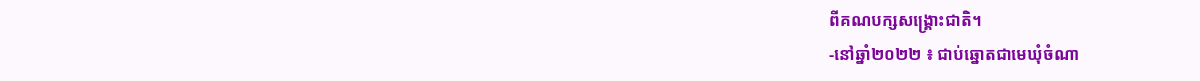ពីគណបក្សសង្រ្គោះជាតិ។
-នៅឆ្នាំ២០២២ ៖ ជាប់ឆ្នោតជាមេឃុំចំណា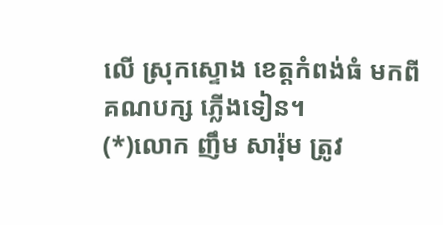លើ ស្រុកស្ទោង ខេត្តកំពង់ធំ មកពីគណបក្ស ភ្លើងទៀន។
(*)លោក ញឹម សារ៉ុម ត្រូវ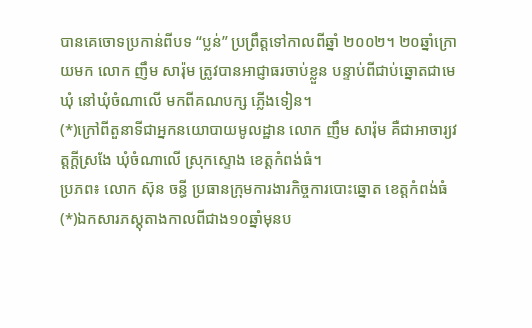បានគេចោទប្រកាន់ពីបទ “ប្លន់” ប្រព្រឹត្តទៅកាលពីឆ្នាំ ២០០២។ ២០ឆ្នាំក្រោយមក លោក ញឹម សារ៉ុម ត្រូវបានអាជ្ញាធរចាប់ខ្លួន បន្ទាប់ពីជាប់ឆ្នោតជាមេឃុំ នៅឃុំចំណាលើ មកពីគណបក្ស ភ្លើងទៀន។
(*)ក្រៅពីតួនាទីជាអ្នកនយោបាយមូលដ្ឋាន លោក ញឹម សារ៉ុម គឺជាអាចារ្យវត្តក្តីស្រងែ ឃុំចំណាលើ ស្រុកស្ទោង ខេត្តកំពង់ធំ។
ប្រភព៖ លោក ស៊ុន ចន្ធី ប្រធានក្រុមការងារកិច្ចការបោះឆ្នោត ខេត្តកំពង់ធំ
(*)ឯកសារភស្តុតាងកាលពីជាង១០ឆ្នាំមុនប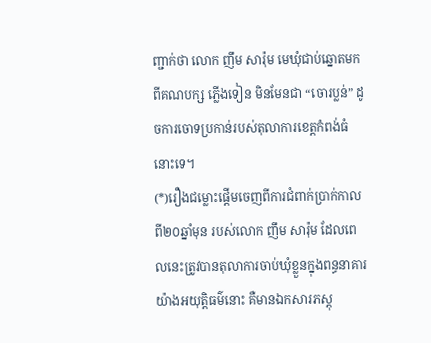ញ្ជាក់ថា លោក ញឹម សារ៉ុម មេឃុំជាប់ឆ្នោតមកពីគណបក្ស ភ្លើងទៀន មិនមែនជា “ចោរប្លន់” ដូចការចោទប្រកាន់របស់តុលាការខេត្តកំពង់ធំ នោះទេ។
(*)រឿងជម្លោះផ្តើមចេញពីការជំពាក់ប្រាក់កាលពី២០ឆ្នាំមុន របស់លោក ញឹម សារ៉ុម ដែលពេលនេះត្រូវបានតុលាការចាប់ឃុំខ្លួនក្នុងពន្ធនាគារយ៉ាងអយុត្តិធម៌នោះ គឺមានឯកសារភស្តុ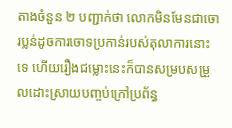តាងចំនួន ២ បញ្ជាក់ថា លោកមិនមែនជាចោរប្លន់ដូចការចោទប្រកាន់របស់តុលាការនោះទេ ហើយរឿងជម្លោះនេះក៏បានសម្របសម្រួលដោះស្រាយបញ្ចប់ក្រៅប្រព័ន្ធ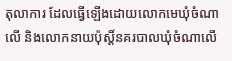តុលាការ ដែលធ្វើឡើងដោយលោកមេឃុំចំណាលើ និងលោកនាយប៉ុស្តិ៍នគរបាលឃុំចំណាលើ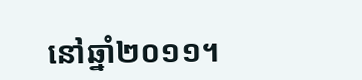នៅឆ្នាំ២០១១។